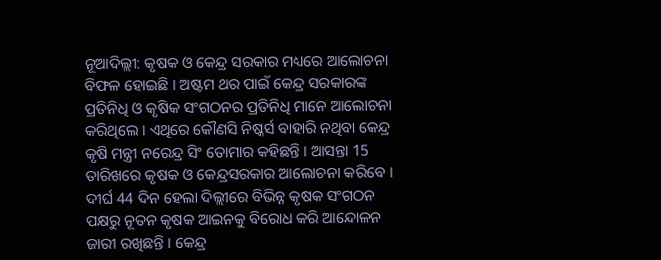ନୂଆଦିଲ୍ଲୀ: କୃଷକ ଓ କେନ୍ଦ୍ର ସରକାର ମଧ୍ୟରେ ଆଲୋଚନା ବିଫଳ ହୋଇଛି । ଅଷ୍ଟମ ଥର ପାଇଁ କେନ୍ଦ୍ର ସରକାରଙ୍କ ପ୍ରତିନିଧି ଓ କୃଷିକ ସଂଗଠନର ପ୍ରତିନିଧି ମାନେ ଆଲୋଚନା କରିଥିଲେ । ଏଥିରେ କୌଣସି ନିଷ୍କର୍ସ ବାହାରି ନଥିବା କେନ୍ଦ୍ର କୃଷି ମନ୍ତ୍ରୀ ନରେନ୍ଦ୍ର ସିଂ ତୋମାର କହିଛନ୍ତି । ଆସନ୍ତା 15 ତାରିଖରେ କୃଷକ ଓ କେନ୍ଦ୍ରସରକାର ଆଲୋଚନା କରିବେ ।
ଦୀର୍ଘ 44 ଦିନ ହେଲା ଦିଲ୍ଲୀରେ ବିଭିନ୍ନ କୃଷକ ସଂଗଠନ ପକ୍ଷରୁ ନୂତନ କୃଷକ ଆଇନକୁ ବିରୋଧ କରି ଆନ୍ଦୋଳନ ଜାରୀ ରଖିଛନ୍ତି । କେନ୍ଦ୍ର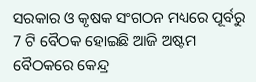ସରକାର ଓ କୃଷକ ସଂଗଠନ ମଧ୍ୟରେ ପୂର୍ବରୁ 7 ଟି ବୈଠକ ହୋଇଛି ଆଜି ଅଷ୍ଟମ ବୈଠକରେ କେନ୍ଦ୍ର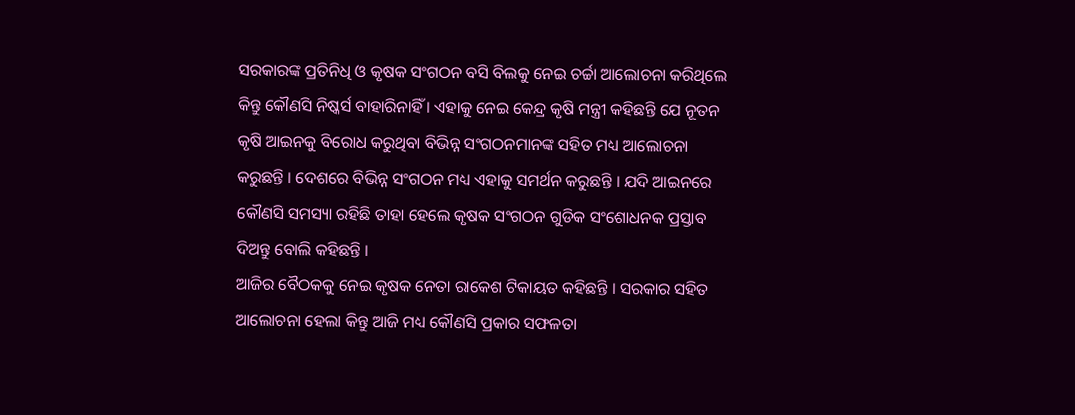ସରକାରଙ୍କ ପ୍ରତିନିଧି ଓ କୃଷକ ସଂଗଠନ ବସି ବିଲକୁ ନେଇ ଚର୍ଚ୍ଚା ଆଲୋଚନା କରିଥିଲେ କିନ୍ତୁ କୌଣସି ନିଷ୍କର୍ସ ବାହାରିନାହିଁ । ଏହାକୁ ନେଇ କେନ୍ଦ୍ର କୃଷି ମନ୍ତ୍ରୀ କହିଛନ୍ତି ଯେ ନୂତନ କୃଷି ଆଇନକୁ ବିରୋଧ କରୁଥିବା ବିଭିନ୍ନ ସଂଗଠନମାନଙ୍କ ସହିତ ମଧ୍ୟ ଆଲୋଚନା କରୁଛନ୍ତି । ଦେଶରେ ବିଭିନ୍ନ ସଂଗଠନ ମଧ୍ୟ ଏହାକୁ ସମର୍ଥନ କରୁଛନ୍ତି । ଯଦି ଆଇନରେ କୌଣସି ସମସ୍ୟା ରହିଛି ତାହା ହେଲେ କୃଷକ ସଂଗଠନ ଗୁଡିକ ସଂଶୋଧନକ ପ୍ରସ୍ତାବ ଦିଅନ୍ତୁ ବୋଲି କହିଛନ୍ତି ।
ଆଜିର ବୈଠକକୁ ନେଇ କୃଷକ ନେତା ରାକେଶ ଟିକାୟତ କହିଛନ୍ତି । ସରକାର ସହିତ ଆଲୋଚନା ହେଲା କିନ୍ତୁ ଆଜି ମଧ୍ୟ କୌଣସି ପ୍ରକାର ସଫଳତା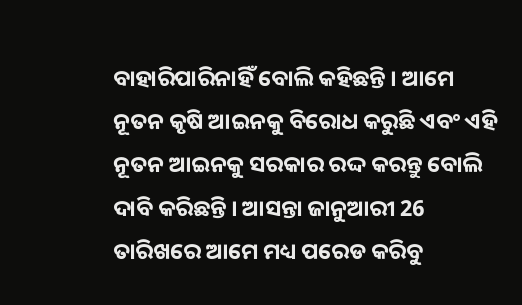ବାହାରିପାରିନାହିଁ ବୋଲି କହିଛନ୍ତି । ଆମେ ନୂତନ କୃଷି ଆଇନକୁ ବିରୋଧ କରୁଛି ଏବଂ ଏହି ନୂତନ ଆଇନକୁ ସରକାର ରଦ୍ଦ କରନ୍ତୁ ବୋଲି ଦାବି କରିଛନ୍ତି । ଆସନ୍ତା ଜାନୁଆରୀ 26 ତାରିଖରେ ଆମେ ମଧ୍ୟ ପରେଡ କରିବୁ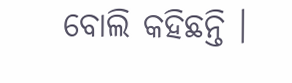ବୋଲି କହିଛନ୍ତି ।